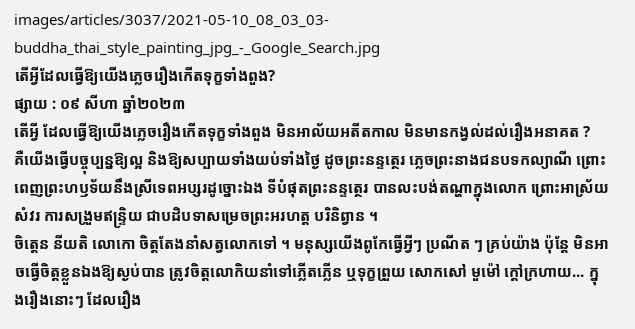images/articles/3037/2021-05-10_08_03_03-buddha_thai_style_painting_jpg_-_Google_Search.jpg
តើអ្វីដែលធ្វើឱ្យយើងភ្លេចរឿងកើតទុក្ខទាំងពួង?
ផ្សាយ : ០៩ សីហា ឆ្នាំ២០២៣
តើអ្វី ដែលធ្វើឱ្យយើងភ្លេចរឿងកើតទុក្ខទាំងពួង មិនអាល័យអតីតកាល មិនមានកង្វល់ដល់រឿងអនាគត ?
គឺយើងធ្វើបច្ចុប្បន្នឱ្យល្អ និងឱ្យសប្បាយទាំងយប់ទាំងថ្ងៃ ដូចព្រះនន្ទត្ថេរ ភ្លេចព្រះនាងជនបទកល្យាណី ព្រោះពេញព្រះហឫទ័យនឹងស្រីទេពអប្សរដូច្នោះឯង ទីបំផុតព្រះនន្ទត្ថេរ បានលះបង់តណ្ហាក្នុងលោក ព្រោះអាស្រ័យសំវរ ការសង្រួមឥន្ទ្រិយ ជាបដិបទាសម្រេចព្រះអរហត្ត បរិនិព្វាន ។
ចិត្តេន នីយតិ លោកោ ចិត្តតែងនាំសត្វលោកទៅ ។ មនុស្សយើងពូកែធ្វើអ្វីៗ ប្រណីត ៗ គ្រប់យ៉ាង ប៉ុន្តែ មិនអាចធ្វើចិត្តខ្លួនឯងឱ្យស្ងប់បាន ត្រូវចិត្តលោកិយនាំទៅភ្លើតភ្លើន ឬទុក្ខព្រួយ សោកសៅ មួម៉ៅ ក្ដៅក្រហាយ... ក្នុងរឿងនោះៗ ដែលរឿង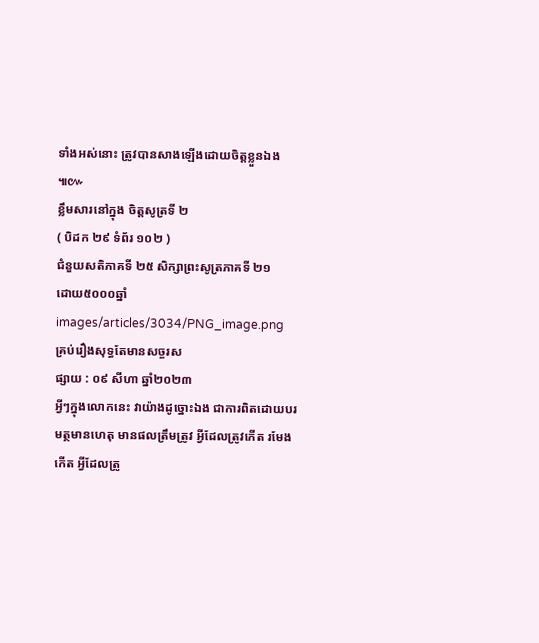ទាំងអស់នោះ ត្រូវបានសាងឡើងដោយចិត្តខ្លួនឯង ៕៚
ខ្លឹមសារនៅក្នុង ចិត្តសូត្រទី ២
( បិដក ២៩ ទំព័រ ១០២ )
ជំនួយសតិភាគទី ២៥ សិក្សាព្រះសូត្រភាគទី ២១
ដោយ៥០០០ឆ្នាំ
images/articles/3034/PNG_image.png
គ្រប់រឿងសុទ្ធតែមានសច្ចរស
ផ្សាយ : ០៩ សីហា ឆ្នាំ២០២៣
អ្វីៗក្នុងលោកនេះ វាយ៉ាងដូច្នោះឯង ជាការពិតដោយបរមត្ថមានហេតុ មានផលត្រឹមត្រូវ អ្វីដែលត្រូវកើត រមែងកើត អ្វីដែលត្រូ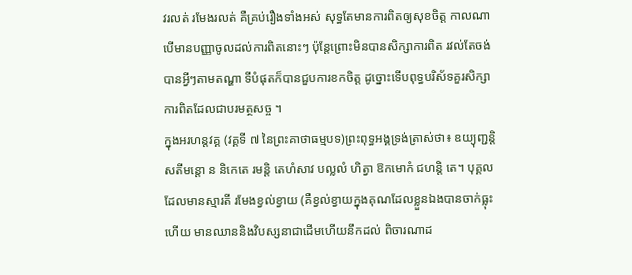វរលត់ រមែងរលត់ គឺគ្រប់រឿងទាំងអស់ សុទ្ធតែមានការពិតឲ្យសុខចិត្ត កាលណាបើមានបញ្ញាចូលដល់ការពិតនោះៗ ប៉ុន្តែព្រោះមិនបានសិក្សាការពិត រវល់តែចង់បានអ្វីៗតាមតណ្ហា ទីបំផុតក៏បានជួបការខកចិត្ត ដូច្នោះទើបពុទ្ធបរិស័ទគួរសិក្សាការពិតដែលជាបរមត្ថសច្ច ។
ក្នុងអរហន្តវគ្គ (វគ្គទី ៧ នៃព្រះគាថាធម្មបទ)ព្រះពុទ្ធអង្គទ្រង់ត្រាស់ថា៖ ឧយ្យុញ្ជន្តិ សតីមន្តោ ន និកេតេ រមន្តិ តេហំសាវ បល្លលំ ហិត្វា ឱកមោកំ ជហន្តិ តេ។ បុគ្គលដែលមានស្មារតី រមែងខ្វល់ខ្វាយ (គឺខ្វល់ខ្វាយក្នុងគុណដែលខ្លួនឯងបានចាក់ធ្លុះហើយ មានឈាននិងវិបស្សនាជាដើមហើយនឹកដល់ ពិចារណាដ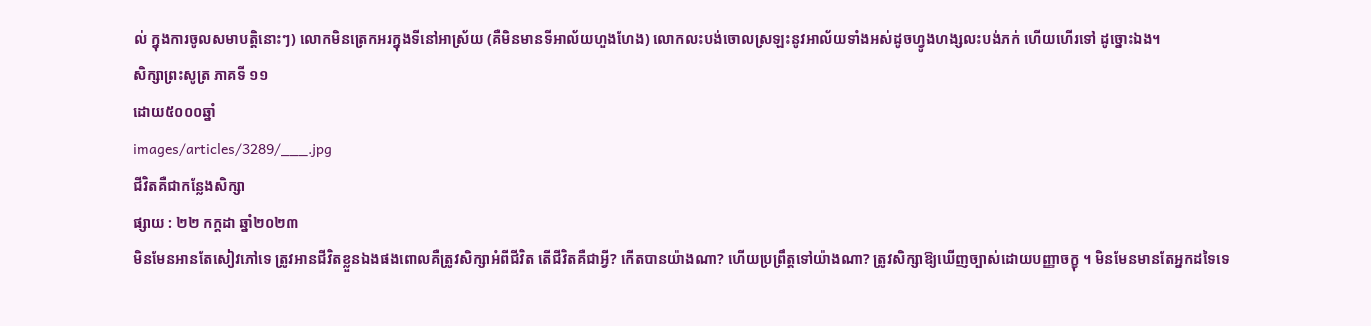ល់ ក្នុងការចូលសមាបត្តិនោះៗ) លោកមិនត្រេកអរក្នុងទីនៅអាស្រ័យ (គឺមិនមានទីអាល័យហួងហែង) លោកលះបង់ចោលស្រឡះនូវអាល័យទាំងអស់ដូចហ្វូងហង្សលះបង់ភក់ ហើយហើរទៅ ដូច្នោះឯង។
សិក្សាព្រះសូត្រ ភាគទី ១១
ដោយ៥០០០ឆ្នាំ
images/articles/3289/___.jpg
ជីវិតគឺជាកន្លែងសិក្សា
ផ្សាយ : ២២ កក្តដា ឆ្នាំ២០២៣
មិនមែនអានតែសៀវភៅទេ ត្រូវអានជីវិតខ្លួនឯងផងពោលគឺត្រូវសិក្សាអំពីជីវិត តើជីវិតគឺជាអ្វី? កើតបានយ៉ាងណា? ហើយប្រព្រឹត្តទៅយ៉ាងណា? ត្រូវសិក្សាឱ្យឃើញច្បាស់ដោយបញ្ញាចក្ខុ ។ មិនមែនមានតែអ្នកដទៃទេ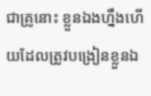ជាគ្រូនោះ ខ្លួនឯងហ្នឹងហើយដែលត្រូវបង្រៀនខ្លួនឯ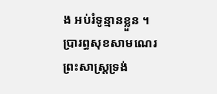ង អប់រំទូន្មានខ្លួន ។
ប្រារព្ធសុខសាមណេរ ព្រះសាស្រ្ដទ្រង់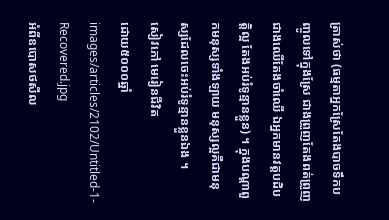ត្រាស់ថា (ធម្មតាអ្នកស្រែតែងបាចទឹកបញ្ចូលទៅក្នុងស្រែ ជាងព្រួញតែងពត់ព្រួញ ជាងឈើតែងចាំឈើ ឯអ្នកមានវត្តបដិបត្តិល្អ តែងអប់រំទូន្មានខ្លួន) ។ ក្នុងបណ្ដាពួកមនុស្សទាំងឡាយ មនុស្សល្អគឺជាមនុស្សដែលចេះអប់រំទូន្មានខ្លួនឯង ។
សៀវភៅ មេរៀនជីវិត
ដោយ៥០០០ឆ្នាំ
images/articles/2102/Untitled-1-Recovered.jpg
អំពីឧបោសថសីល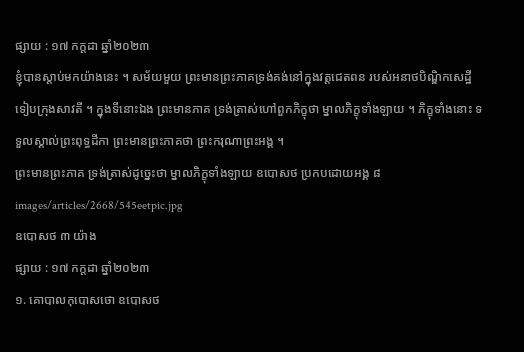ផ្សាយ : ១៧ កក្តដា ឆ្នាំ២០២៣
ខ្ញុំបានស្តាប់មកយ៉ាងនេះ ។ សម័យមួយ ព្រះមានព្រះភាគទ្រង់គង់នៅក្នុងវត្តជេតពន របស់អនាថបិណ្ឌិកសេដ្ឋី ទៀបក្រុងសាវតី ។ ក្នុងទីនោះឯង ព្រះមានភាគ ទ្រង់ត្រាស់ហៅពួកភិក្ខុថា ម្នាលភិក្ខុទាំងឡាយ ។ ភិក្ខុទាំងនោះ ទទួលស្គាល់ព្រះពុទ្ធដីកា ព្រះមានព្រះភាគថា ព្រះករុណាព្រះអង្គ ។
ព្រះមានព្រះភាគ ទ្រង់ត្រាស់ដូច្នេះថា ម្នាលភិក្ខុទាំងឡាយ ឧបោសថ ប្រកបដោយអង្គ ៨
images/articles/2668/545eetpic.jpg
ឧបោសថ ៣ យ៉ាង
ផ្សាយ : ១៧ កក្តដា ឆ្នាំ២០២៣
១. គោបាលកុបោសថោ ឧបោសថ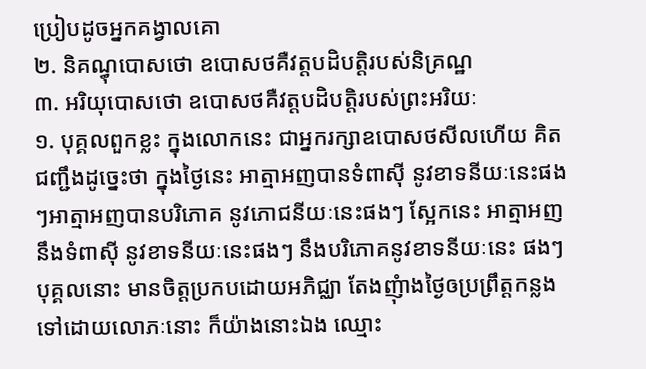ប្រៀបដូចអ្នកគង្វាលគោ
២. និគណ្ធុបោសថោ ឧបោសថគឺវត្តបដិបត្តិរបស់និគ្រណ្ឋ
៣. អរិយុបោសថោ ឧបោសថគឺវត្តបដិបត្តិរបស់ព្រះអរិយៈ
១. បុគ្គលពួកខ្លះ ក្នុងលោកនេះ ជាអ្នករក្សាឧបោសថសីលហើយ គិតជញ្ជឹងដូច្នេះថា ក្នុងថ្ងៃនេះ អាត្មាអញបានទំពាស៊ី នូវខាទនីយៈនេះផងៗអាត្មាអញបានបរិភោគ នូវភោជនីយៈនេះផងៗ ស្អែកនេះ អាត្មាអញនឹងទំពាស៊ី នូវខាទនីយៈនេះផងៗ នឹងបរិភោគនូវខាទនីយៈនេះ ផងៗ បុគ្គលនោះ មានចិត្តប្រកបដោយអភិជ្ឈា តែងញុំាងថ្ងៃឲប្រព្រឹត្តកន្លងទៅដោយលោភៈនោះ ក៏យ៉ាងនោះឯង ឈ្មោះ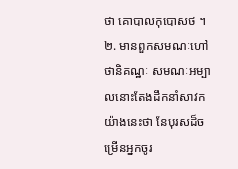ថា គោបាលកុបោសថ ។
២. មានពួកសមណៈហៅថានិគណ្ឋៈ សមណៈអម្បាលនោះតែងដឹកនាំសាវកយ៉ាងនេះថា នែបុរសដ៏ចម្រើនអ្នកចូរ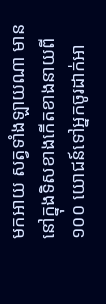មកអាយ សត្វទាំងឡាយណា មាននៅក្នុងទិសខាងកើតខាងនាយពី ១០០ យោជន៍ទៅអ្នកចូរដាក់អា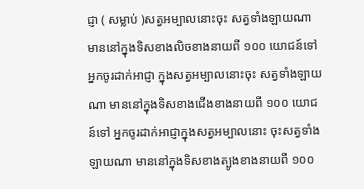ជ្ញា ( សម្លាប់ )សត្វអម្បាលនោះចុះ សត្វទាំងឡាយណា មាននៅក្នុងទិសខាងលិចខាងនាយពី ១០០ យោជន៍ទៅ អ្នកចូរដាក់អាជ្ញា ក្នុងសត្វអម្បាលនោះចុះ សត្វទាំងឡាយណា មាននៅក្នុងទិសខាងជើងខាងនាយពី ១០០ យោជន៍ទៅ អ្នកចូរដាក់អាជ្ញាក្នុងសត្វអម្បាលនោះ ចុះសត្វទាំងឡាយណា មាននៅក្នុងទិសខាងត្បូងខាងនាយពី ១០០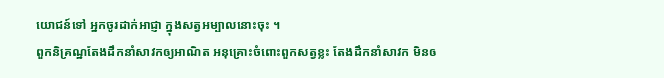យោជន៍ទៅ អ្នកចូរដាក់អាជ្ញា ក្នុងសត្វអម្បាលនោះចុះ ។
ពួកនិគ្រណ្ឋតែងដឹកនាំសាវកឲ្យអាណិត អនុគ្រោះចំពោះពួកសត្វខ្លះ តែងដឹកនាំសាវក មិនឲ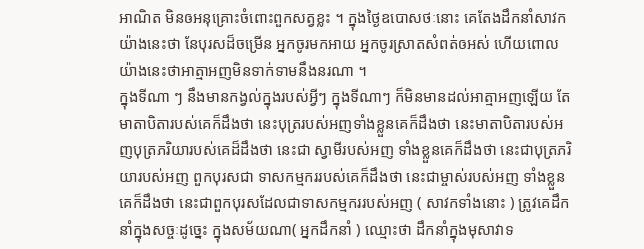អាណិត មិនឲអនុគ្រោះចំពោះពួកសត្វខ្លះ ។ ក្នុងថ្ងៃឧបោសថៈនោះ គេតែងដឹកនាំសាវកយ៉ាងនេះថា នែបុរសដ៏ចម្រើន អ្នកចូរមកអាយ អ្នកចូរស្រាតសំពត់ឲអស់ ហើយពោលយ៉ាងនេះថាអាត្មាអញមិនទាក់ទាមនឹងនរណា ។
ក្នុងទីណា ៗ នឹងមានកង្វល់ក្នុងរបស់អ្វីៗ ក្នុងទីណាៗ ក៏មិនមានដល់អាត្មាអញឡើយ តែមាតាបិតារបស់គេក៏ដឹងថា នេះបុត្ររបស់អញទាំងខ្លួនគេក៏ដឹងថា នេះមាតាបិតារបស់អញបុត្រភរិយារបស់គេដ៏ដឹងថា នេះជា ស្វាមីរបស់អញ ទាំងខ្លួនគេក៏ដឹងថា នេះជាបុត្រភរិយារបស់អញ ពួកបុរសជា ទាសកម្មកររបស់គេក៏ដឹងថា នេះជាម្ចាស់របស់អញ ទាំងខ្លួនគេក៏ដឹងថា នេះជាពួកបុរសដែលជាទាសកម្មកររបស់អញ ( សាវកទាំងនោះ ) ត្រូវគេដឹកនាំក្នុងសច្ចៈដូច្នេះ ក្នុងសម័យណា( អ្នកដឹកនាំ ) ឈ្មោះថា ដឹកនាំក្នុងមុសាវាទ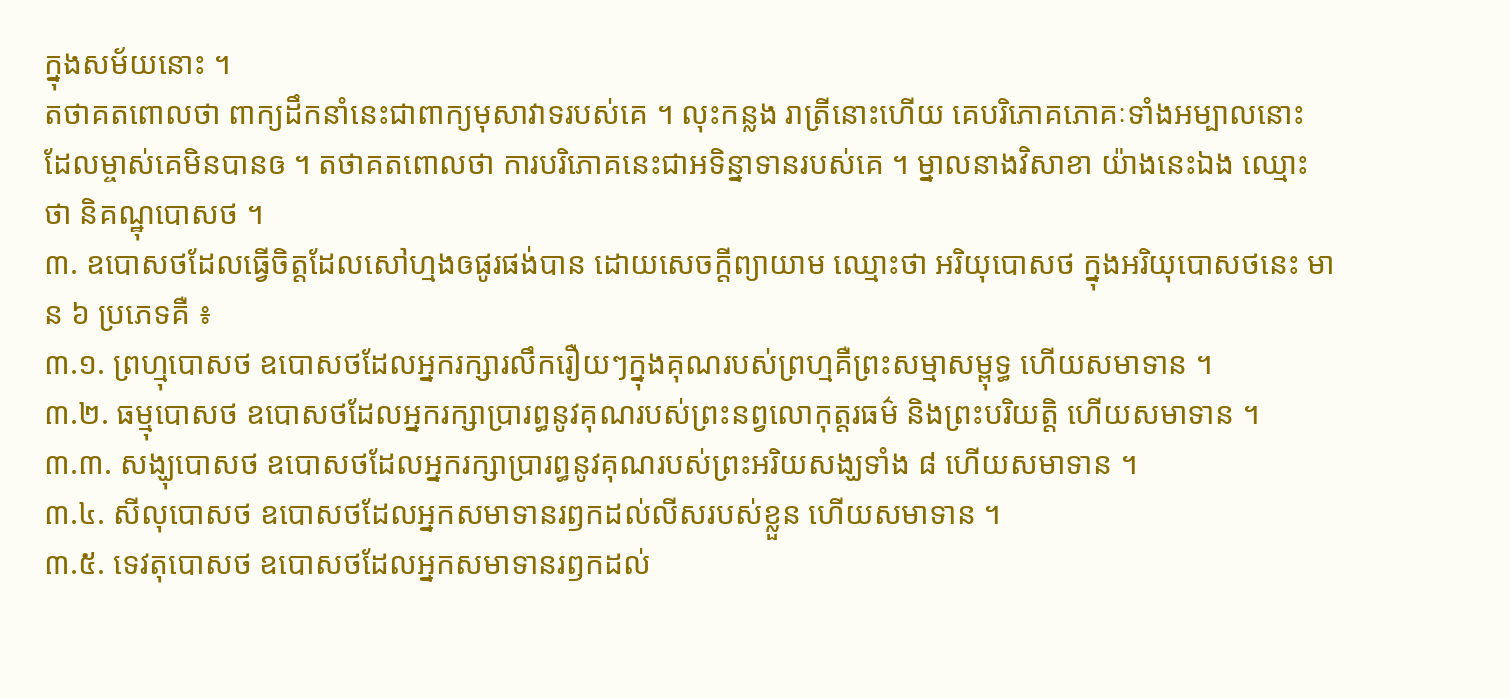ក្នុងសម័យនោះ ។
តថាគតពោលថា ពាក្យដឹកនាំនេះជាពាក្យមុសាវាទរបស់គេ ។ លុះកន្លង រាត្រីនោះហើយ គេបរិភោគភោគៈទាំងអម្បាលនោះ ដែលម្ចាស់គេមិនបានឲ ។ តថាគតពោលថា ការបរិភោគនេះជាអទិន្នាទានរបស់គេ ។ ម្នាលនាងវិសាខា យ៉ាងនេះឯង ឈ្មោះថា និគណ្ឋុបោសថ ។
៣. ឧបោសថដែលធ្វើចិត្តដែលសៅហ្មងឲផូរផង់បាន ដោយសេចក្ដីព្យាយាម ឈ្មោះថា អរិយុបោសថ ក្នុងអរិយុបោសថនេះ មាន ៦ ប្រភេទគឺ ៖
៣.១. ព្រហ្មុបោសថ ឧបោសថដែលអ្នករក្សារលឹករឿយៗក្នុងគុណរបស់ព្រហ្មគឺព្រះសម្មាសម្ពុទ្ធ ហើយសមាទាន ។
៣.២. ធម្មុបោសថ ឧបោសថដែលអ្នករក្សាប្រារព្ធនូវគុណរបស់ព្រះនព្វលោកុត្តរធម៌ និងព្រះបរិយត្តិ ហើយសមាទាន ។
៣.៣. សង្ឃុបោសថ ឧបោសថដែលអ្នករក្សាប្រារព្ធនូវគុណរបស់ព្រះអរិយសង្ឃទាំង ៨ ហើយសមាទាន ។
៣.៤. សីលុបោសថ ឧបោសថដែលអ្នកសមាទានរឭកដល់លីសរបស់ខ្លួន ហើយសមាទាន ។
៣.៥. ទេវតុបោសថ ឧបោសថដែលអ្នកសមាទានរឭកដល់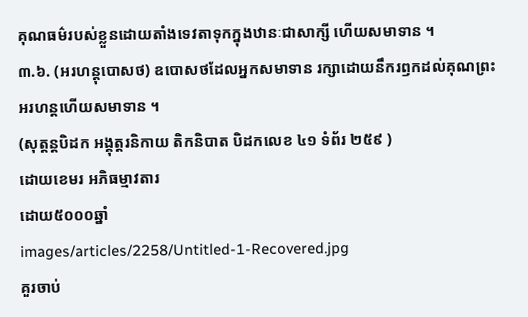គុណធម៌របស់ខ្លួនដោយតាំងទេវតាទុកក្នុងឋានៈជាសាក្សី ហើយសមាទាន ។
៣.៦. (អរហន្តុបោសថ) ឧបោសថដែលអ្នកសមាទាន រក្សាដោយនឹករឭកដល់គុណព្រះអរហន្តហើយសមាទាន ។
(សុត្តន្តបិដក អង្គុត្តរនិកាយ តិកនិបាត បិដកលេខ ៤១ ទំព័រ ២៥៩ )
ដោយខេមរ អភិធម្មាវតារ
ដោយ៥០០០ឆ្នាំ
images/articles/2258/Untitled-1-Recovered.jpg
គួរចាប់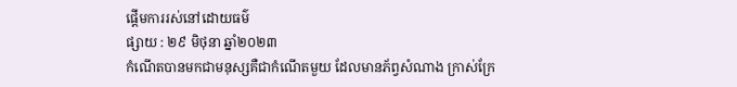ផ្តើមការរស់នៅដោយធម៌
ផ្សាយ : ២៩ មិថុនា ឆ្នាំ២០២៣
កំណើតបានមកជាមនុស្សគឺជាកំណើតមួយ ដែលមានភ័ព្វសំណាង ក្រាស់ក្រែ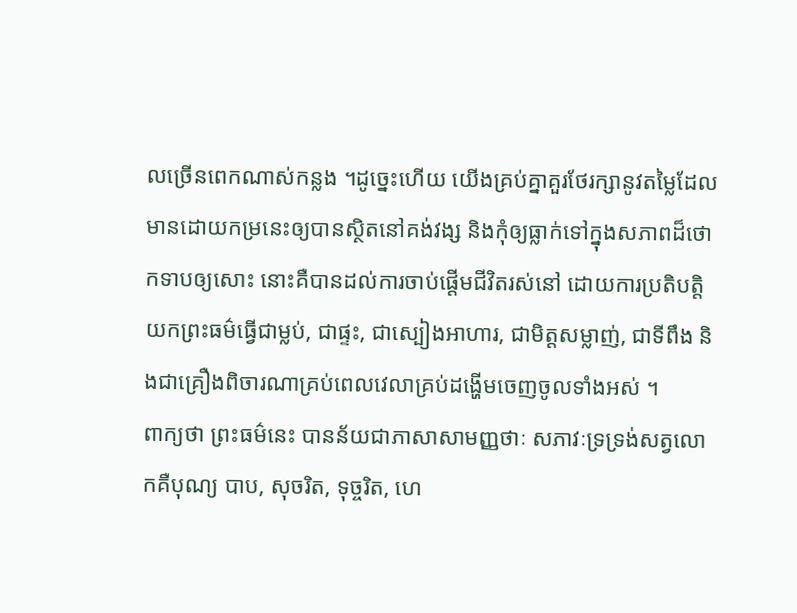លច្រើនពេកណាស់កន្លង ។ដូច្នេះហើយ យើងគ្រប់គ្នាគួរថែរក្សានូវតម្លៃដែលមានដោយកម្រនេះឲ្យបានស្ថិតនៅគង់វង្ស និងកុំឲ្យធ្លាក់ទៅក្នុងសភាពដ៏ថោកទាបឲ្យសោះ នោះគឺបានដល់ការចាប់ផ្តើមជីវិតរស់នៅ ដោយការប្រតិបត្តិយកព្រះធម៌ធ្វើជាម្លប់, ជាផ្ទះ, ជាស្បៀងអាហារ, ជាមិត្តសម្លាញ់, ជាទីពឹង និងជាគ្រឿងពិចារណាគ្រប់ពេលវេលាគ្រប់ដង្ហើមចេញចូលទាំងអស់ ។
ពាក្យថា ព្រះធម៌នេះ បានន័យជាភាសាសាមញ្ញថាៈ សភាវៈទ្រទ្រង់សត្វលោកគឺបុណ្យ បាប, សុចរិត, ទុច្ចរិត, ហេ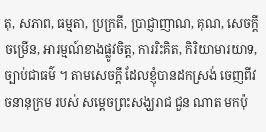តុ, សភាព, ធម្មតា, ប្រក្រតី, ប្រាជ្ញាញាណ, គុណ, សេចក្តីចម្រើន, អារម្មណ៍ខាងផ្លូវចិត្ត, ការរិះគិត, កិរិយាមារយាទ, ច្បាប់ជាធម៌ ។ តាមសេចក្តី ដែលខ្ញុំបានដកស្រង់ ចេញពីវចនានុក្រម របស់ សម្តេចព្រះសង្ឃរាជ ជួន ណាត មកប៉ុ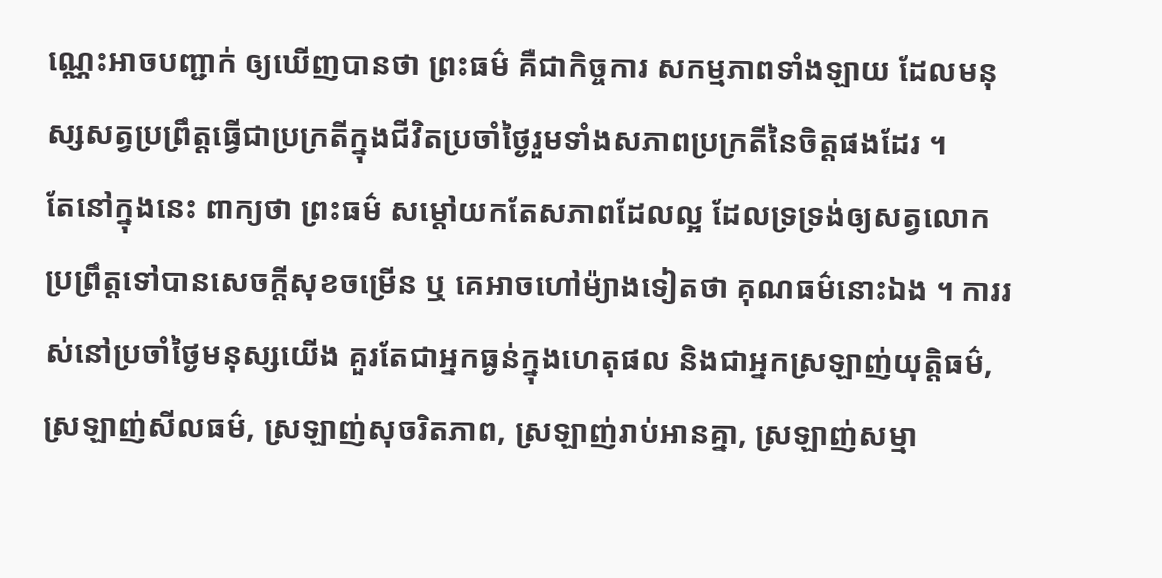ណ្ណេះអាចបញ្ជាក់ ឲ្យឃើញបានថា ព្រះធម៌ គឺជាកិច្ចការ សកម្មភាពទាំងឡាយ ដែលមនុស្សសត្វប្រព្រឹត្តធ្វើជាប្រក្រតីក្នុងជីវិតប្រចាំថ្ងៃរួមទាំងសភាពប្រក្រតីនៃចិត្តផងដែរ ។
តែនៅក្នុងនេះ ពាក្យថា ព្រះធម៌ សម្តៅយកតែសភាពដែលល្អ ដែលទ្រទ្រង់ឲ្យសត្វលោកប្រព្រឹត្តទៅបានសេចក្តីសុខចម្រើន ឬ គេអាចហៅម៉្យាងទៀតថា គុណធម៌នោះឯង ។ ការរស់នៅប្រចាំថ្ងៃមនុស្សយើង គួរតែជាអ្នកធ្ងន់ក្នុងហេតុផល និងជាអ្នកស្រឡាញ់យុត្តិធម៌, ស្រឡាញ់សីលធម៌, ស្រឡាញ់សុចរិតភាព, ស្រឡាញ់រាប់អានគ្នា, ស្រឡាញ់សម្មា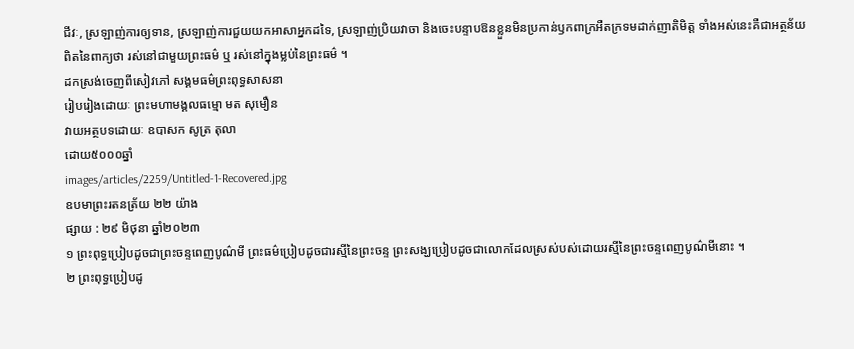ជីវៈ, ស្រឡាញ់ការឲ្យទាន, ស្រឡាញ់ការជួយយកអាសាអ្នកដទៃ, ស្រឡាញ់ប្រិយវាចា និងចេះបន្ទាបឱនខ្លួនមិនប្រកាន់ឫកពាក្រអឺតក្រទមដាក់ញាតិមិត្ត ទាំងអស់នេះគឺជាអត្ថន័យពិតនៃពាក្យថា រស់នៅជាមួយព្រះធម៌ ឬ រស់នៅក្នុងម្លប់នៃព្រះធម៌ ។
ដកស្រង់ចេញពីសៀវភៅ សង្គមធម៌ព្រះពុទ្ធសាសនា
រៀបរៀងដោយៈ ព្រះមហាមង្គលធម្មោ មត សុមឿន
វាយអត្ថបទដោយៈ ឧបាសក សូត្រ តុលា
ដោយ៥០០០ឆ្នាំ
images/articles/2259/Untitled-1-Recovered.jpg
ឧបមាព្រះរតនត្រ័យ ២២ យ៉ាង
ផ្សាយ : ២៩ មិថុនា ឆ្នាំ២០២៣
១ ព្រះពុទ្ធប្រៀបដូចជាព្រះចន្ទពេញបូណ៌មី ព្រះធម៌ប្រៀបដូចជារស្មីនៃព្រះចន្ទ ព្រះសង្ឃប្រៀបដូចជាលោកដែលស្រស់បស់ដោយរស្មីនៃព្រះចន្ទពេញបូណ៌មីនោះ ។
២ ព្រះពុទ្ធប្រៀបដូ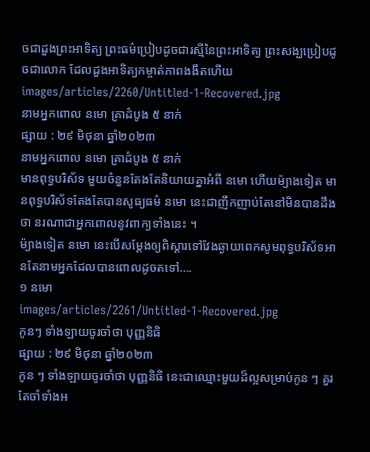ចជាដួងព្រះអាទិត្យ ព្រះធម៌ប្រៀបដូចជារស្មីនៃព្រះអាទិត្យ ព្រះសង្ឃប្រៀបដូចជាលោក ដែលដួងអាទិត្យកម្ចាត់ភាពងងឹតហើយ
images/articles/2260/Untitled-1-Recovered.jpg
នាមអ្នកពោល នមោ គ្រាដំបូង ៥ នាក់
ផ្សាយ : ២៩ មិថុនា ឆ្នាំ២០២៣
នាមអ្នកពោល នមោ គ្រាដំបូង ៥ នាក់
មានពុទ្ធបរិស័ទ មួយចំនួនតែងតែនិយាយគ្នាអំពី នមោ ហើយម៉្យាងទៀត មានពុទ្ធបរិស័ទតែងតែបានសូធ្យធម៌ នមោ នេះជាញឹកញាប់តែនៅមិនបានដឹងថា នរណាជាអ្នកពោលនូវពាក្យទាំងនេះ ។
ម៉្យាងទៀត នមោ នេះបើសម្តែងឲ្យពិស្តារទៅវែងឆ្ងាយពេកសូមពុទ្ធបរិស័ទអានតែនាមអ្នកដែលបានពោលដូចតទៅ….
១ នមោ
images/articles/2261/Untitled-1-Recovered.jpg
កូនៗ ទាំងឡាយចូរចាំថា បុញ្ញនិធិ
ផ្សាយ : ២៩ មិថុនា ឆ្នាំ២០២៣
កូន ៗ ទាំងឡាយចូរចាំថា បុញ្ញនិធិ នេះជាឈ្មោះមួយដ៏ល្អសម្រាប់កូន ៗ គួរតែចាំទាំងអ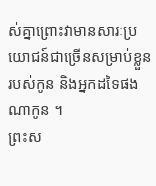ស់គ្នាព្រោះវាមានសារៈប្រយោជន៍ជាច្រើនសម្រាប់ខ្លួនរបស់កូន និងអ្នកដទៃផងណាកូន ។
ព្រះស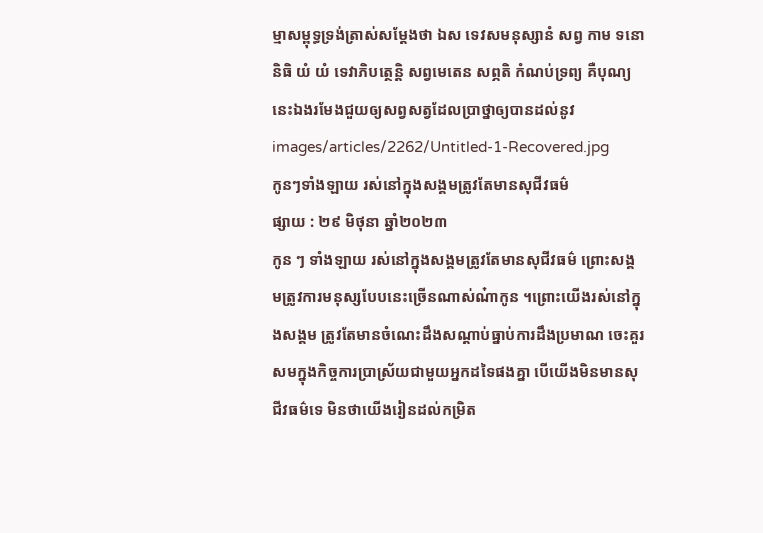ម្មាសម្ពុទ្ធទ្រង់ត្រាស់សម្តែងថា ឯស ទេវសមនុស្សានំ សព្វ កាម ទនោ និធិ យំ យំ ទេវាភិបត្ថេន្តិ សព្វមេតេន សព្ភតិ កំណប់ទ្រព្យ គឺបុណ្យនេះឯងរមែងជួយឲ្យសព្វសត្វដែលប្រាថ្នាឲ្យបានដល់នូវ
images/articles/2262/Untitled-1-Recovered.jpg
កូនៗទាំងឡាយ រស់នៅក្នុងសង្គមត្រូវតែមានសុជីវធម៌
ផ្សាយ : ២៩ មិថុនា ឆ្នាំ២០២៣
កូន ៗ ទាំងឡាយ រស់នៅក្នុងសង្គមត្រូវតែមានសុជីវធម៌ ព្រោះសង្គមត្រូវការមនុស្សបែបនេះច្រើនណាស់ណ៎ាកូន ។ព្រោះយើងរស់នៅក្នុងសង្គម ត្រូវតែមានចំណេះដឹងសណ្តាប់ធ្នាប់ការដឹងប្រមាណ ចេះគួរសមក្នុងកិច្ចការប្រាស្រ័យជាមួយអ្នកដទៃផងគ្នា បើយើងមិនមានសុជីវធម៌ទេ មិនថាយើងរៀនដល់កម្រិត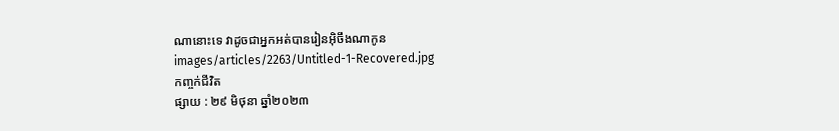ណានោះទេ វាដូចជាអ្នកអត់បានរៀនអ៊ិចឹងណាកូន
images/articles/2263/Untitled-1-Recovered.jpg
កញ្ចក់ជីវិត
ផ្សាយ : ២៩ មិថុនា ឆ្នាំ២០២៣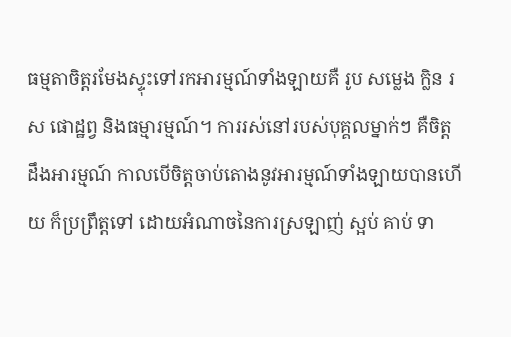ធម្មតាចិត្តរមែងស្ទុះទៅរកអារម្មណ៍ទាំងឡាយគឺ រូប សម្លេង ក្លិន រស ផោដ្ឋព្វ និងធម្មារម្មណ៍។ ការរស់នៅរបស់បុគ្គលម្នាក់ៗ គឺចិត្តដឹងអារម្មណ៍ កាលបើចិត្តចាប់តោងនូវអារម្មណ៍ទាំងឡាយបានហើយ ក៏ប្រព្រឹត្តទៅ ដោយអំណាចនៃការស្រឡាញ់ ស្អប់ គាប់ ទា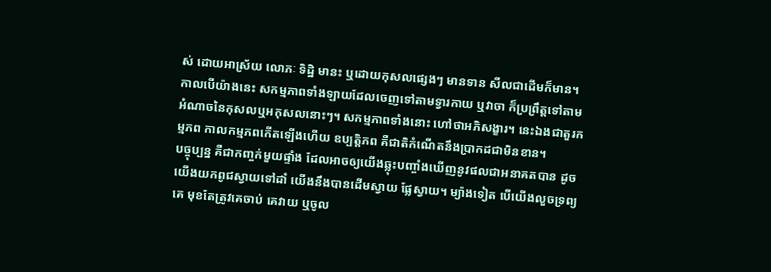ស់ ដោយអាស្រ័យ លោភៈ ទិដ្ឋិ មានះ ឬដោយកុសលផ្សេងៗ មានទាន សីលជាដើមក៏មាន។
កាលបើយ៉ាងនេះ សកម្មភាពទាំងឡាយដែលចេញទៅតាមទ្វារកាយ ឬវាចា ក៏ប្រព្រឹត្តទៅតាមអំណាចនៃកុសលឬអកុសលនោះៗ។ សកម្មភាពទាំងនោះ ហៅថាអភិសង្ខារ។ នេះឯងជាតួរកម្មភព កាលកម្មភពកើតឡើងហើយ ឧប្បត្តិភព គឺជាតិកំណើតនឹងប្រាកដជាមិនខាន។
បច្ចុប្បន្ន គឺជាកញ្ចក់មួយផ្ទាំង ដែលអាចឲ្យយើងឆ្លុះបញ្ចាំងឃើញនូវផលជាអនាគតបាន ដូចយើងយកពូជស្វាយទៅដាំ យើងនឹងបានដើមស្វាយ ផ្លែស្វាយ។ ម្យ៉ាងទៀត បើយើងលួចទ្រព្យគេ មុខតែត្រូវគេចាប់ គេវាយ ឬចូល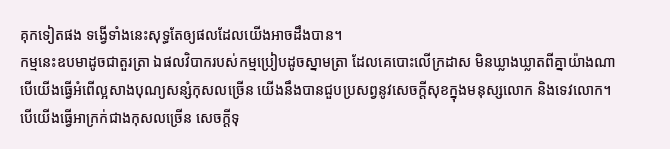គុកទៀតផង ទង្វើទាំងនេះសុទ្ធតែឲ្យផលដែលយើងអាចដឹងបាន។
កម្មនេះឧបមាដូចជាតួរត្រា ឯផលវិបាករបស់កម្មប្រៀបដូចស្នាមត្រា ដែលគេបោះលើក្រដាស មិនឃ្លាងឃ្លាតពីគ្នាយ៉ាងណា បើយើងធ្វើអំពើល្អសាងបុណ្យសន្សំកុសលច្រើន យើងនឹងបានជួបប្រសព្វនូវសេចក្ដីសុខក្នុងមនុស្សលោក និងទេវលោក។ បើយើងធ្វើអាក្រក់ជាងកុសលច្រើន សេចក្ដីទុ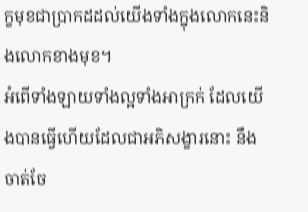ក្ខមុខជាប្រាកដដល់យើងទាំងក្នុងលោកនេះនិងលោកខាងមុខ។
អំពើទាំងឡាយទាំងល្អទាំងអាក្រក់ ដែលយើងបានធ្វើហើយដែលជាអភិសង្ខារនោះ នឹងចាត់ចែ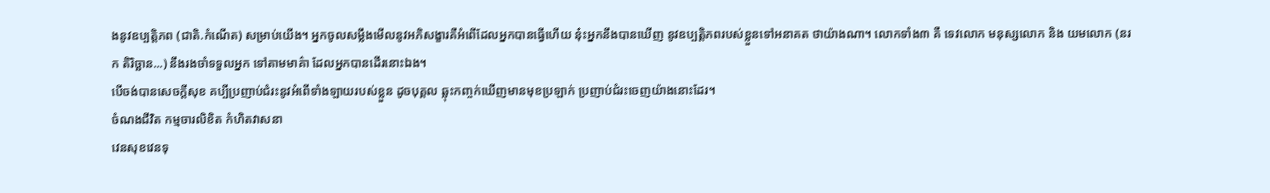ងនូវឧប្បត្តិភព (ជាតិ.កំណើត) សម្រាប់យើង។ អ្នកចូលសម្លឹងមើលនូវអភិសង្ខារគឺអំពើដែលអ្នកបានធ្វើហើយ នុ៎ះអ្នកនឹងបានឃើញ នូវឧប្បត្តិភពរបស់ខ្លួនទៅអនាគត ថាយ៉ាងណា។ លោកទាំង៣ គឺ ទេវលោក មនុស្សលោក និង យមលោក (នរក តិរិច្ឆាន...) នឹងរងចាំទទួលអ្នក ទៅតាមមាគ៌ា ដែលអ្នកបានដើរនោះឯង។
បើចង់បានសេចក្ដីសុខ គប្បីប្រញាប់ជំរះនូវអំពើទាំងឡាយរបស់ខ្លួន ដូចបុគ្គល ឆ្លុះកញ្ចក់ឃើញមានមុខប្រឡាក់ ប្រញាប់ជំរះចេញយ៉ាងនោះដែរ។
ចំណងជីវិត កម្មចារលិខិត កំហិតវាសនា
វេនសុខវេនទុ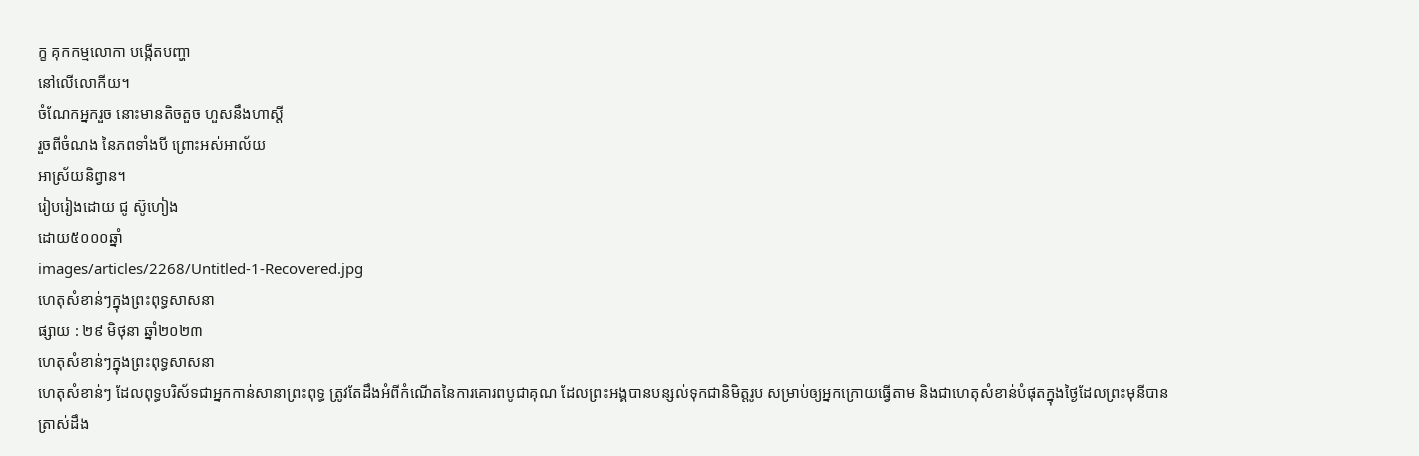ក្ខ គុកកម្មលោកា បង្កើតបញ្ហា
នៅលើលោកីយ។
ចំណែកអ្នករួច នោះមានតិចតួច ហួសនឹងហាស្ដី
រួចពីចំណង នៃភពទាំងបី ព្រោះអស់អាល័យ
អាស្រ័យនិព្វាន។
រៀបរៀងដោយ ជូ ស៊ូហៀង
ដោយ៥០០០ឆ្នាំ
images/articles/2268/Untitled-1-Recovered.jpg
ហេតុសំខាន់ៗក្នុងព្រះពុទ្ធសាសនា
ផ្សាយ : ២៩ មិថុនា ឆ្នាំ២០២៣
ហេតុសំខាន់ៗក្នុងព្រះពុទ្ធសាសនា
ហេតុសំខាន់ៗ ដែលពុទ្ធបរិស័ទជាអ្នកកាន់សានាព្រះពុទ្ធ ត្រូវតែដឹងអំពីកំណើតនៃការគោរពបូជាគុណ ដែលព្រះអង្គបានបន្សល់ទុកជានិមិត្តរូប សម្រាប់ឲ្យអ្នកក្រោយធ្វើតាម និងជាហេតុសំខាន់បំផុតក្នុងថ្ងៃដែលព្រះមុនីបានត្រាស់ដឹង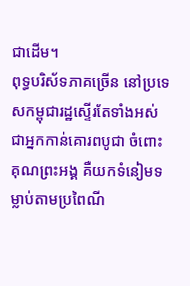ជាដើម។
ពុទ្ធបរិស័ទភាគច្រើន នៅប្រទេសកម្ពុជារដ្ឋស្ទើរតែទាំងអស់ ជាអ្នកកាន់គោរពបូជា ចំពោះគុណព្រះអង្គ គឺយកទំនៀមទម្លាប់តាមប្រពៃណី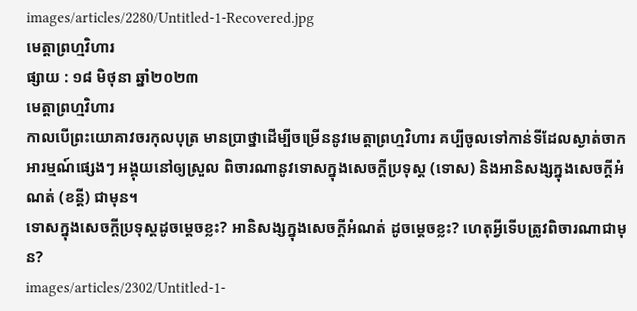images/articles/2280/Untitled-1-Recovered.jpg
មេត្តាព្រហ្មវិហារ
ផ្សាយ : ១៨ មិថុនា ឆ្នាំ២០២៣
មេត្តាព្រហ្មវិហារ
កាលបើព្រះយោគាវចរកុលបុត្រ មានប្រាថ្នាដើម្បីចម្រើននូវមេត្តាព្រហ្មវិហារ គប្បីចូលទៅកាន់ទីដែលស្ងាត់ចាកអារម្មណ៍ផ្សេងៗ អង្គុយនៅឲ្យស្រួល ពិចារណានូវទោសក្នុងសេចក្ដីប្រទុស្ដ (ទោស) និងអានិសង្សក្នុងសេចក្ដីអំណត់ (ខន្តី) ជាមុន។
ទោសក្នុងសេចក្ដីប្រទុស្ដដូចម្ដេចខ្លះ? អានិសង្សក្នុងសេចក្ដីអំណត់ ដូចម្ដេចខ្លះ? ហេតុអ្វីទើបត្រូវពិចារណាជាមុន?
images/articles/2302/Untitled-1-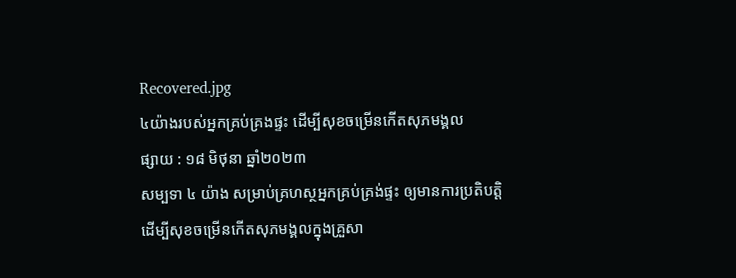Recovered.jpg
៤យ៉ាងរបស់អ្នកគ្រប់គ្រងផ្ទះ ដើម្បីសុខចម្រើនកើតសុភមង្គល
ផ្សាយ : ១៨ មិថុនា ឆ្នាំ២០២៣
សម្បទា ៤ យ៉ាង សម្រាប់គ្រហស្ថអ្នកគ្រប់គ្រង់ផ្ទះ ឲ្យមានការប្រតិបត្តិ ដើម្បីសុខចម្រើនកើតសុភមង្គលក្នុងគ្រួសា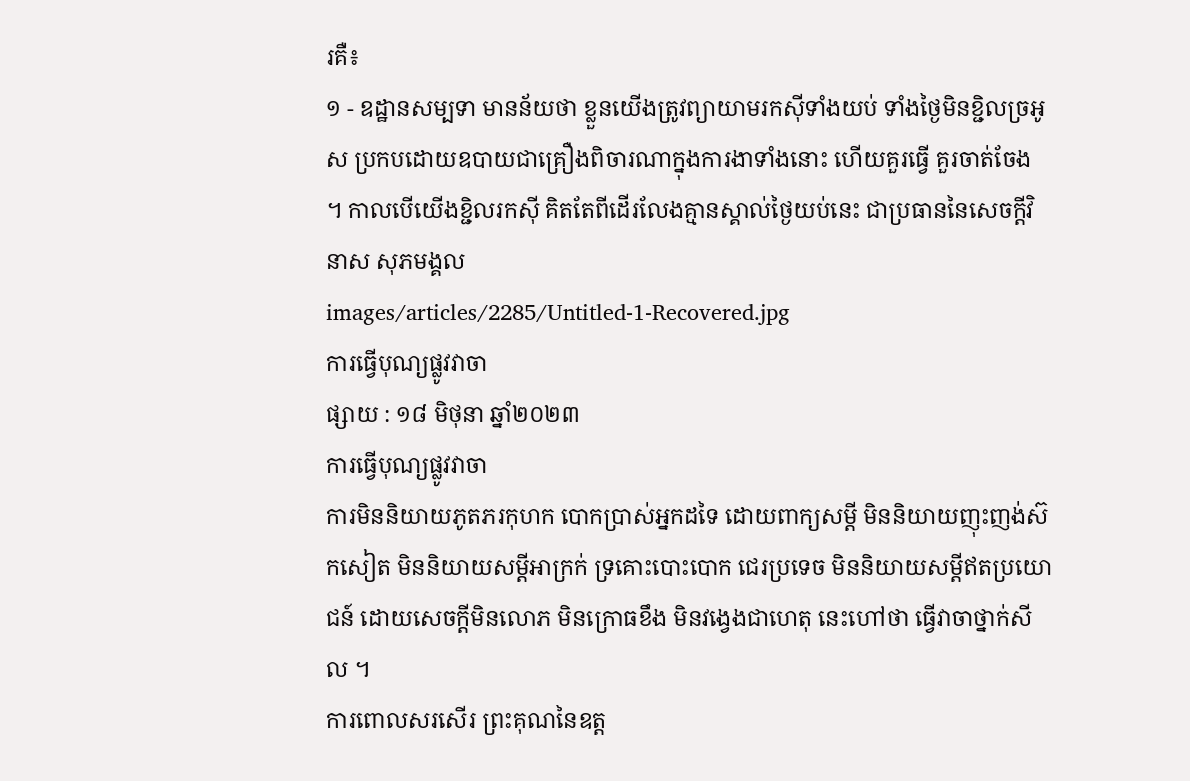រគឺ៖
១ - ឧដ្ឋានសម្បទា មានន័យថា ខ្លួនយើងត្រូវព្យាយាមរកស៊ីទាំងយប់ ទាំងថ្ងៃមិនខ្ជិលច្រអូស ប្រកបដោយឧបាយជាគ្រឿងពិចារណាក្នុងការងាទាំងនោះ ហើយគួរធ្វើ គួរចាត់ចែង ។ កាលបើយើងខ្ជិលរកស៊ី គិតតែពីដើរលែងគ្មានស្គាល់ថ្ងៃយប់នេះ ជាប្រធាននៃសេចក្តីវិនាស សុភមង្គល
images/articles/2285/Untitled-1-Recovered.jpg
ការធ្វើបុណ្យផ្លូវវាចា
ផ្សាយ : ១៨ មិថុនា ឆ្នាំ២០២៣
ការធ្វើបុណ្យផ្លូវវាចា
ការមិននិយាយភូតភរកុហក បោកប្រាស់អ្នកដទៃ ដោយពាក្យសម្តី មិននិយាយញុះញង់ស៊កសៀត មិននិយាយសម្តីអាក្រក់ ទ្រគោះបោះបោក ជេរប្រទេច មិននិយាយសម្តីឥតប្រយោជន៍ ដោយសេចក្តីមិនលោភ មិនក្រោធខឹង មិនវង្វេងជាហេតុ នេះហៅថា ធ្វើវាចាថ្នាក់សីល ។
ការពោលសរសើរ ព្រះគុណនៃឧត្ត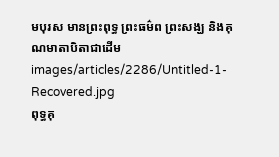មបុរស មានព្រះពុទ្ធ ព្រះធម៌ព ព្រះសង្ឃ និងគុណមាតាបិតាជាដើម
images/articles/2286/Untitled-1-Recovered.jpg
ពុទ្ធគុ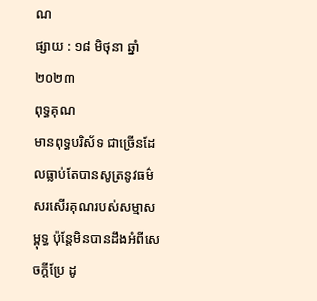ណ
ផ្សាយ : ១៨ មិថុនា ឆ្នាំ២០២៣
ពុទ្ធគុណ
មានពុទ្ធបរិស័ទ ជាច្រើនដែលធ្លាប់តែបានសូត្រនូវធម៌សរសើរគុណរបស់សម្មាសម្ពុទ្ធ ប៉ុន្តែមិនបានដឹងអំពីសេចក្តីប្រែ ដូ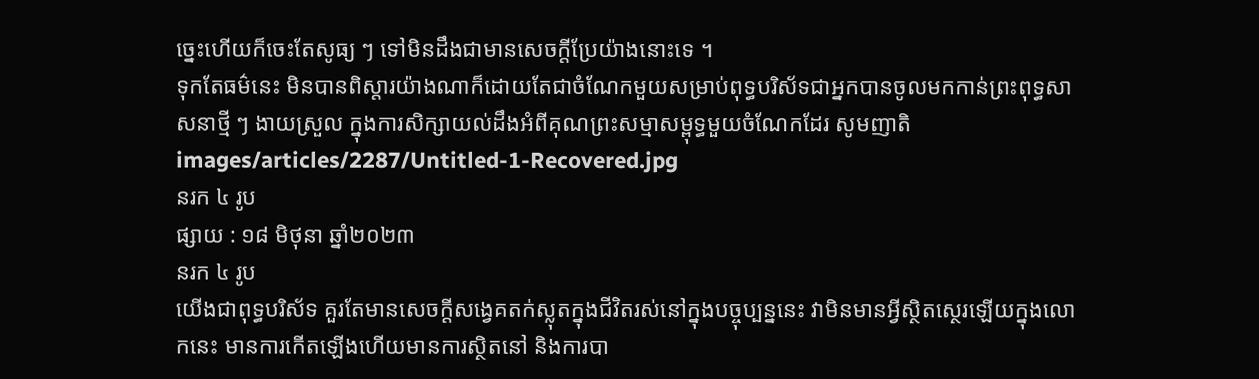ច្នេះហើយក៏ចេះតែសូធ្យ ៗ ទៅមិនដឹងជាមានសេចក្តីប្រែយ៉ាងនោះទេ ។
ទុកតែធម៌នេះ មិនបានពិស្តារយ៉ាងណាក៏ដោយតែជាចំណែកមួយសម្រាប់ពុទ្ធបរិស័ទជាអ្នកបានចូលមកកាន់ព្រះពុទ្ធសាសនាថ្មី ៗ ងាយស្រួល ក្នុងការសិក្សាយល់ដឹងអំពីគុណព្រះសម្មាសម្ពុទ្ធមួយចំណែកដែរ សូមញាតិ
images/articles/2287/Untitled-1-Recovered.jpg
នរក ៤ រូប
ផ្សាយ : ១៨ មិថុនា ឆ្នាំ២០២៣
នរក ៤ រូប
យើងជាពុទ្ធបរិស័ទ គួរតែមានសេចក្តីសង្វេគតក់ស្លុតក្នុងជីវិតរស់នៅក្នុងបច្ចុប្បន្ននេះ វាមិនមានអ្វីស្ថិតស្ថេរឡើយក្នុងលោកនេះ មានការកើតឡើងហើយមានការស្ថិតនៅ និងការបា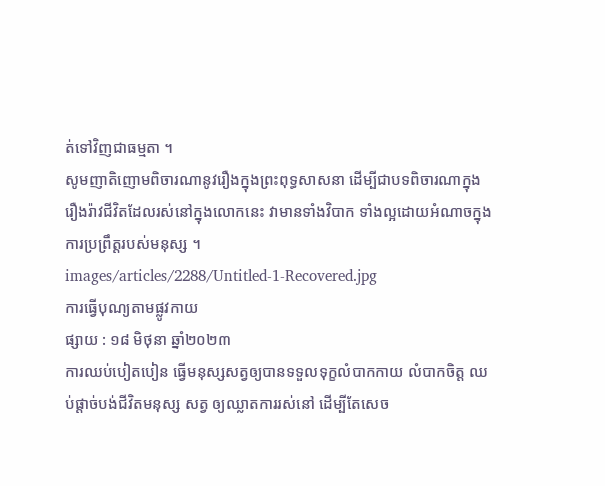ត់ទៅវិញជាធម្មតា ។
សូមញាតិញោមពិចារណានូវរឿងក្នុងព្រះពុទ្ធសាសនា ដើម្បីជាបទពិចារណាក្នុងរឿងរ៉ាវជីវិតដែលរស់នៅក្នុងលោកនេះ វាមានទាំងវិបាក ទាំងល្អដោយអំណាចក្នុងការប្រព្រឹត្តរបស់មនុស្ស ។
images/articles/2288/Untitled-1-Recovered.jpg
ការធ្វើបុណ្យតាមផ្លូវកាយ
ផ្សាយ : ១៨ មិថុនា ឆ្នាំ២០២៣
ការឈប់បៀតបៀន ធ្វើមនុស្សសត្វឲ្យបានទទួលទុក្ខលំបាកកាយ លំបាកចិត្ត ឈប់ផ្តាច់បង់ជីវិតមនុស្ស សត្វ ឲ្យឈ្លាតការរស់នៅ ដើម្បីតែសេច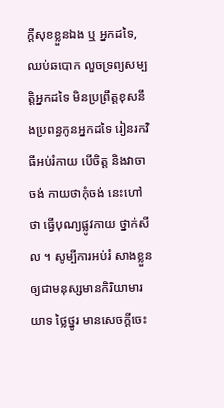ក្តីសុខខ្លួនឯង ឬ អ្នកដទៃ, ឈប់ឆបោក លួចទ្រព្យសម្បត្តិអ្នកដទៃ មិនប្រព្រឹត្តខុសនឹងប្រពន្ធកូនអ្នកដទៃ រៀនរកវិធីអប់រំកាយ បើចិត្ត និងវាចាចង់ កាយថាកុំចង់ នេះហៅថា ធ្វើបុណ្យផ្លូវកាយ ថ្នាក់សីល ។ សូម្បីការអប់រំ សាងខ្លួនឲ្យជាមនុស្សមានកិរិយាមារយាទ ថ្លៃថ្នូរ មានសេចក្តីចេះ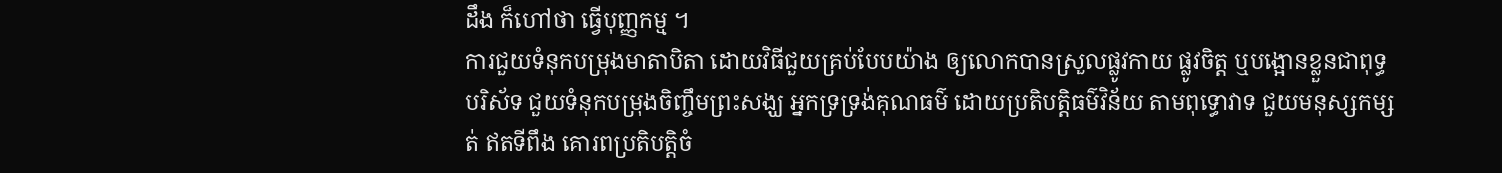ដឹង ក៏ហៅថា ធ្វើបុញ្ញកម្ម ។
ការជួយទំនុកបម្រុងមាតាបិតា ដោយវិធីជួយគ្រប់បែបយ៉ាង ឲ្យលោកបានស្រួលផ្លូវកាយ ផ្លូវចិត្ត ឬបង្អោនខ្លួនជាពុទ្ធបរិស័ទ ជួយទំនុកបម្រុងចិញ្ចឹមព្រះសង្ឃ អ្នកទ្រទ្រង់គុណធម៌ ដោយប្រតិបត្តិធម៌វិន័យ តាមពុទ្ធោវាទ ជួយមនុស្សកម្សត់ ឥតទីពឹង គោរពប្រតិបត្តិចំ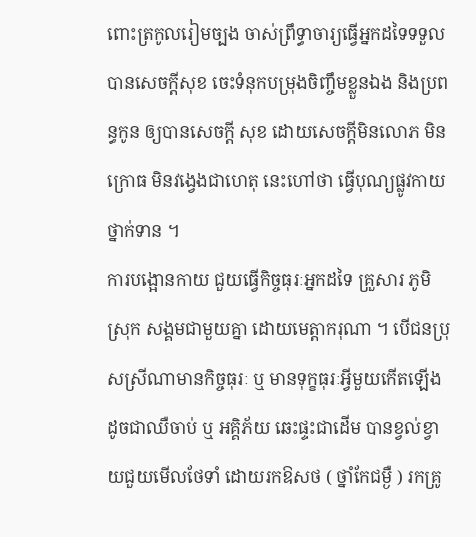ពោះត្រកូលរៀមច្បង ចាស់ព្រឹទ្ធាចារ្យធ្វើអ្នកដទៃទទួលបានសេចក្តីសុខ ចេះទំនុកបម្រុងចិញ្ចឹមខ្លួនឯង និងប្រពន្ធកូន ឲ្យបានសេចក្តី សុខ ដោយសេចក្តីមិនលោភ មិនក្រោធ មិនវង្វេងជាហេតុ នេះហៅថា ធ្វើបុណ្យផ្លូវកាយថ្នាក់ទាន ។
ការបង្អោនកាយ ជួយធ្វើកិច្ចធុរៈអ្នកដទៃ គ្រួសារ ភូមិស្រុក សង្គមជាមួយគ្នា ដោយមេត្តាករុណា ។ បើជនប្រុសស្រីណាមានកិច្ចធុរៈ ឬ មានទុក្ខធុរៈអ្វីមួយកើតឡើង ដូចជាឈឺចាប់ ឬ អគ្គិភ័យ ឆេះផ្ទះជាដើម បានខ្វល់ខ្វាយជួយមើលថែទាំ ដោយរកឱសថ ( ថ្នាំកែជម្ងឺ ) រកគ្រូ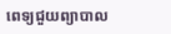ពេទ្យជួយព្យាបាល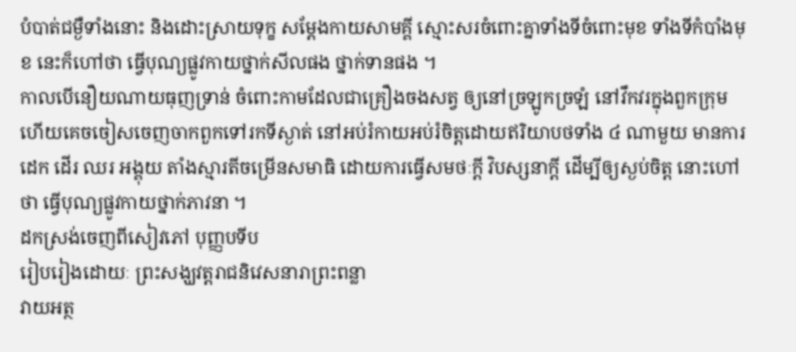បំបាត់ជម្ងឺទាំងនោះ និងដោះស្រាយទុក្ខ សម្តែងកាយសាមគ្គី ស្មោះសរចំពោះគ្នាទាំងទីចំពោះមុខ ទាំងទីកំបាំងមុខ នេះក៏ហៅថា ធ្វើបុណ្យផ្លូវកាយថ្នាក់សីលផង ថ្នាក់ទានផង ។
កាលបើនឿយណាយធុញទ្រាន់ ចំពោះកាមដែលជាគ្រឿងចងសត្វ ឲ្យនៅច្រឡូកច្រឡំ នៅវឹកវរក្នុងពួកក្រុម ហើយគេចចៀសចេញចាកពួកទៅរកទីស្ងាត់ នៅអប់រំកាយអប់រំចិត្តដោយឥរិយាបថទាំង ៤ ណាមួយ មានការដេក ដើរ ឈរ អង្គុយ តាំងស្មារតីចម្រើនសមាធិ ដោយការធ្វើសមថៈក្តី វិបស្សនាក្តី ដើម្បីឲ្យស្ងប់ចិត្ត នោះហៅថា ធ្វើបុណ្យផ្លូវកាយថ្នាក់ភាវនា ។
ដកស្រង់ចេញពីសៀវភៅ បុញ្ញបទីប
រៀបរៀងដោយៈ ព្រះសង្ឃវត្តរាជនិវេសនារាព្រះពន្លា
វាយអត្ថ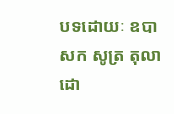បទដោយៈ ឧបាសក សូត្រ តុលា
ដោ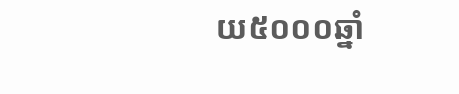យ៥០០០ឆ្នាំ